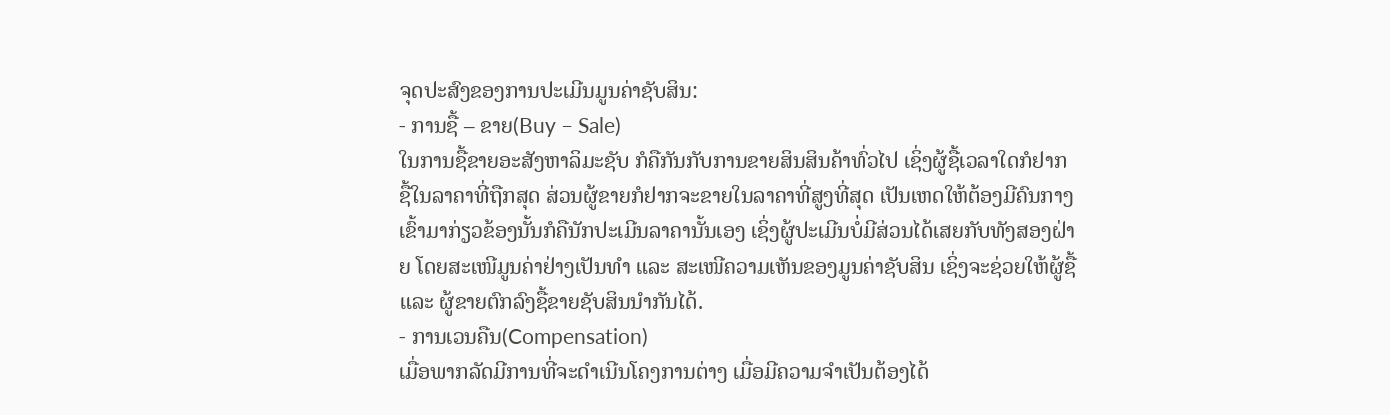ຈຸດປະສົງຂອງການປະເມີນມູນຄ່າຊັບສິນ:
- ການຊື້ – ຂາຍ(Buy – Sale)
ໃນການຊື້ຂາຍອະສັງຫາລິມະຊັບ ກໍຄືກັນກັບການຂາຍສິນສິນຄ້າທົ່ວໄປ ເຊິ່ງຜູ້ຊື້ເວລາໃດກໍຢາກຊື້ໃນລາຄາທີ່ຖືກສຸດ ສ່ວນຜູ້ຂາຍກໍຢາກຈະຂາຍໃນລາຄາທີ່ສູງທີ່ສຸດ ເປັນເຫດໃຫ້ຕ້ອງມີຄົນກາງເຂົ້າມາກ່ຽວຂ້ອງນັ້ນກໍຄືນັກປະເມີນລາຄານັ້ນເອງ ເຊິ່ງຜູ້ປະເມີນບໍ່ມີສ່ວນໄດ້ເສຍກັບທັງສອງຝ່າຍ ໂດຍສະເໜີມູນຄ່າຢ່າງເປັນທໍາ ແລະ ສະເໜີຄວາມເຫັນຂອງມູນຄ່າຊັບສິນ ເຊິ່ງຈະຊ່ວຍໃຫ້ຜູ້ຊື້ ແລະ ຜູ້ຂາຍຕົກລົງຊື້ຂາຍຊັບສິນນໍາກັນໄດ້.
- ການເວນຄືນ(Compensation)
ເມື່ອພາກລັດມີການທີ່ຈະດໍາເນີນໂຄງການຕ່າງ ເມື່ອມີຄວາມຈໍາເປັນຕ້ອງໄດ້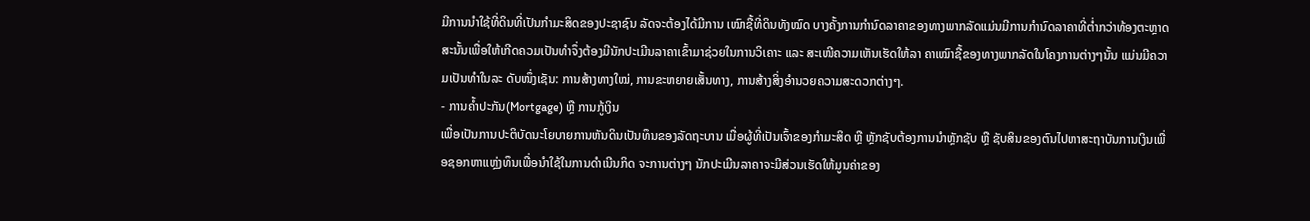ມີການນໍາໃຊ້ທີ່ດິນທີ່ເປັນກໍາມະສິດຂອງປະຊາຊົນ ລັດຈະຕ້ອງໄດ້ມີການ ເໝົາຊື້ທີ່ດິນທັງໝົດ ບາງຄັ້ງການກໍານົດລາຄາຂອງທາງພາກລັດແມ່ນມີການກໍານົດລາຄາທີ່ຕໍ່າກວ່າທ້ອງຕະຫຼາດ ສະນັ້ນເພື່ອໃຫ້ເກີດຄວມເປັນທໍາຈຶ່ງຕ້ອງມີນັກປະເມີນລາຄາເຂົ້າມາຊ່ວຍໃນການວິເຄາະ ແລະ ສະເໜີຄວາມເຫັນເຮັດໃຫ້ລາ ຄາເໝົາຊື້ຂອງທາງພາກລັດໃນໂຄງການຕ່າງໆນັ້ນ ແມ່ນມີຄວາມເປັນທໍາໃນລະ ດັບໜຶ່ງເຊັນ: ການສ້າງທາງໃໝ່, ການຂະຫຍາຍເສັ້ນທາງ, ການສ້າງສິ່ງອໍານວຍຄວາມສະດວກຕ່າງໆ.
- ການຄ້ຳປະກັນ(Mortgage) ຫຼື ການກູ້ເງິນ
ເພື່ອເປັນການປະຕິບັດນະໂຍບາຍການຫັນດິນເປັນທຶນຂອງລັດຖະບານ ເມື່ອຜູ້ທີ່ເປັນເຈົ້າຂອງກໍາມະສິດ ຫຼື ຫຼັກຊັບຕ້ອງການນໍາຫຼັກຊັບ ຫຼື ຊັບສິນຂອງຕົນໄປຫາສະຖາບັນການເງິນເພື່ອຊອກຫາແຫຼ່ງທຶນເພື່ອນໍາໃຊ້ໃນການດໍາເນີນກິດ ຈະການຕ່າງໆ ນັກປະເມີນລາຄາຈະມີສ່ວນເຮັດໃຫ້ມູນຄ່າຂອງ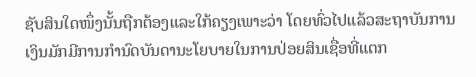ຊັບສິນໃດໜຶ່ງນັ້ນຖືກຕ້ອງແລະໃກ້ຄຽງເພາະວ່າ ໂດຍທົ່ວໄປແລ້ວສະຖາບັນການເງິນມັກມີການກໍານົດບັນດານະໂຍບາຍໃນການປ່ອຍສິນເຊື່ອທີ່ແຕກ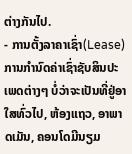ຕ່າງກັນໄປ.
- ການຕັ້ງລາຄາເຊົ່າ(Lease)
ການກໍານົດຄ່າເຊົ່າຊັບສິນປະເພດຕ່າງໆ ບໍ່ວ່າຈະເປັນທີ່ຢູ່ອາໃສທົ່ວໄປ, ຫ້ອງແຖວ, ອາພາດເມັນ, ຄອນໂດມີນຽມ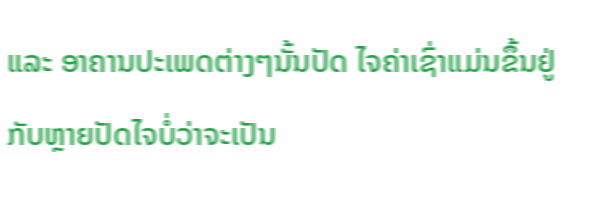ແລະ ອາຄານປະເພດຕ່າງໆນັ້ນປັດ ໄຈຄ່າເຊົ່າແມ່ນຂຶ້ນຢູ່ກັບຫຼາຍປັດໄຈບໍ່ວ່າຈະເປັນ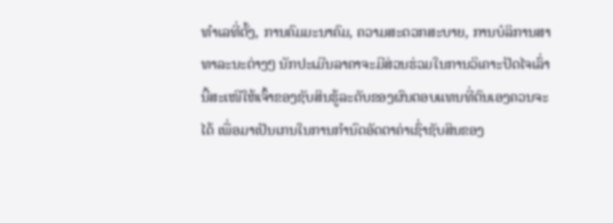ທໍາເລທີ່ຕັ້ງ, ການຄົມມະນາຄົມ, ຄວາມສະດວກສະບາຍ, ການບໍລິການສາທາລະນະຕ່າງໆ ນັກປະເມີນລາຄາຈະມີສ່ວນຮ່ວມໃນການວິເຄາະປັດໄຈເລົ່ານີ້ສະເໜີໃຫ້ເຈົ້າຂອງຊັບສິນຮູ້ລະດັບຂອງຜົນຕອບແທນທີ່ຕົນເອງຄວນຈະໄດ້ ເພື່ອມາເປັນເກນໃນການກໍານົດອັດຕາຄ່າເຊົ່າຊັບສິນຂອງ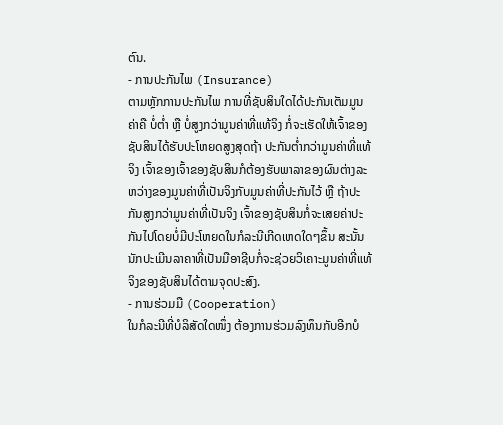ຕົນ.
- ການປະກັນໄພ (Insurance)
ຕາມຫຼັກການປະກັນໄພ ການທີ່ຊັບສິນໃດໄດ້ປະກັນເຕັມມູນຄ່າຄື ບໍ່ຕໍ່າ ຫຼື ບໍ່ສູງກວ່າມູນຄ່າທີ່ແທ້ຈິງ ກໍ່ຈະເຮັດໃຫ້ເຈົ້າຂອງຊັບສິນໄດ້ຮັບປະໂຫຍດສູງສຸດຖ້າ ປະກັນຕໍ່າກວ່າມູນຄ່າທີ່ແທ້ຈິງ ເຈົ້າຂອງເຈົ້າຂອງຊັບສິນກໍຕ້ອງຮັບພາລາຂອງຜົນຕ່າງລະຫວ່າງຂອງມູນຄ່າທີ່ເປັນຈິງກັບມູນຄ່າທີ່ປະກັນໄວ້ ຫຼື ຖ້າປະກັນສູງກວ່າມູນຄ່າທີ່ເປັນຈິງ ເຈົ້າຂອງຊັບສິນກໍ່ຈະເສຍຄ່າປະກັນໄປໂດຍບໍ່ມີປະໂຫຍດໃນກໍລະນີເກີດເຫດໃດໆຂຶ້ນ ສະນັ້ນນັກປະເມີນລາຄາທີ່ເປັນມືອາຊີບກໍ່ຈະຊ່ວຍວິເຄາະມູນຄ່າທີ່ແທ້ຈິງຂອງຊັບສິນໄດ້ຕາມຈຸດປະສົງ.
- ການຮ່ວມມື (Cooperation)
ໃນກໍລະນີທີ່ບໍລິສັດໃດໜຶ່ງ ຕ້ອງການຮ່ວມລົງທຶນກັບອີກບໍ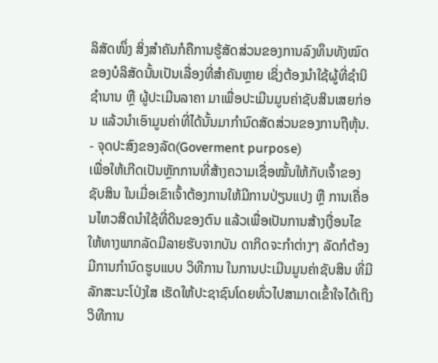ລິສັດໜຶ່ງ ສິ່ງສໍາຄັນກໍຄືການຮູ້ສັດສ່ວນຂອງການລົງທຶນທັງໝົດຂອງບໍລິສັດນັ້ນເປັນເລື່ອງທີ່ສໍາຄັນຫຼາຍ ເຊິ່ງຕ້ອງນໍາໃຊ້ຜູ້ທີ່ຊໍານິຊໍານານ ຫຼື ຜູ້ປະເມີນລາຄາ ມາເພື່ອປະເມີນມູນຄ່າຊັບສິນເສຍກ່ອນ ແລ້ວນໍາເອົາມູນຄ່າທີ່ໄດ້ນັ້ນມາກໍານົດສັດສ່ວນຂອງການຖືຫຸ້ນ.
- ຈຸດປະສົງຂອງລັດ(Goverment purpose)
ເພື່ອໃຫ້ເກີດເປັນຫຼັກການທີ່ສ້າງຄວາມເຊື່ອໝັ້ນໃຫ້ກັບເຈົ້າຂອງຊັບສິນ ໃນເມື່ອເຂົາເຈົ້າຕ້ອງການໃຫ້ມີການປ່ຽນແປງ ຫຼື ການເຄື່ອນໄຫວສິດນໍາໃຊ້ທີ່ດິນຂອງຕົນ ແລ້ວເພື່ອເປັນການສ້າງເງື່ອນໄຂໃຫ້ທາງພາກລັດມີລາຍຮັບຈາກບັນ ດາກິດຈະກໍາຕ່າງໆ ລັດກໍຕ້ອງມີການກໍານົດຮູບແບບ ວິທີການ ໃນການປະເມີນມູນຄ່າຊັບສິນ ທີ່ມີລັກສະນະໂປ່ງໃສ ເຮັດໃຫ້ປະຊາຊົນໂດຍທົ່ວໄປສາມາດເຂົ້າໃຈໄດ້ເຖິງວິທີການ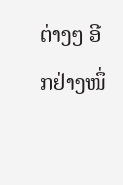ຕ່າງໆ ອີກຢ່າງໜຶ່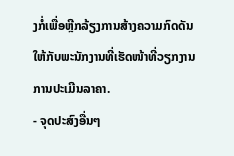ງກໍ່ເພື່ອຫຼີກລ້ຽງການສ້າງຄວາມກົດດັນໃຫ້ກັບພະນັກງານທີ່ເຮັດໜ້າທີ່ວຽກງານການປະເມີນລາຄາ.
- ຈຸດປະສົງອື່ນໆ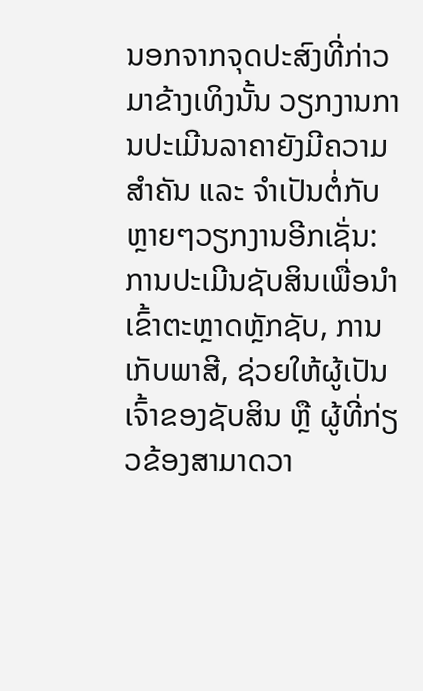ນອກຈາກຈຸດປະສົງທີ່ກ່າວມາຂ້າງເທິງນັ້ນ ວຽກງານການປະເມີນລາຄາຍັງມີຄວາມສໍາຄັນ ແລະ ຈໍາເປັນຕໍ່ກັບຫຼາຍໆວຽກງານອີກເຊັ່ນ: ການປະເມີນຊັບສິນເພື່ອນໍາເຂົ້າຕະຫຼາດຫຼັກຊັບ, ການເກັບພາສີ, ຊ່ວຍໃຫ້ຜູ້ເປັນເຈົ້າຂອງຊັບສິນ ຫຼື ຜູ້ທີ່ກ່ຽວຂ້ອງສາມາດວາ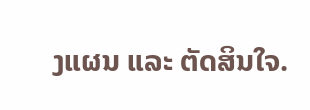ງແຜນ ແລະ ຕັດສິນໃຈ.